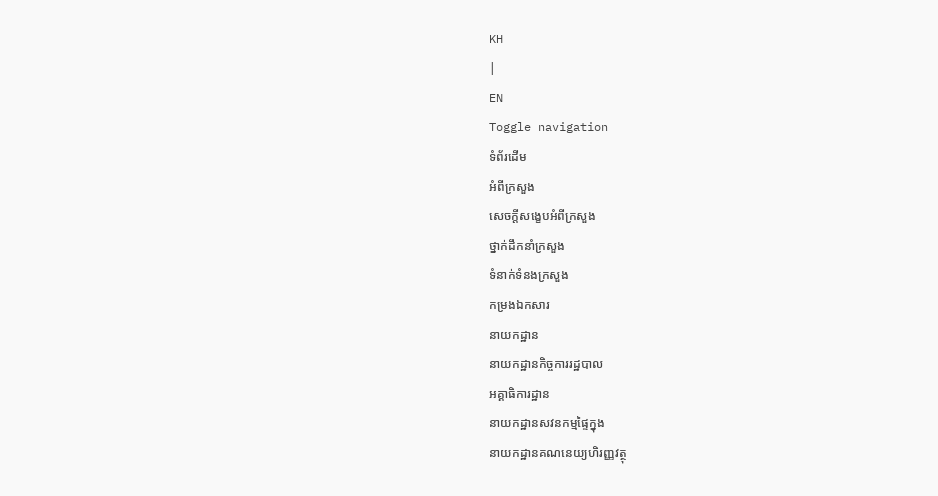KH
|
EN
Toggle navigation
ទំព័រដើម
អំពីក្រសួង
សេចក្តីសង្ខេបអំពីក្រសួង
ថ្នាក់ដឹកនាំក្រសួង
ទំនាក់ទំនងក្រសួង
កម្រងឯកសារ
នាយកដ្ឋាន
នាយកដ្ឋានកិច្ចការរដ្ឋបាល
អគ្គាធិការដ្ឋាន
នាយកដ្ឋានសវនកម្មផ្ទៃក្នុង
នាយកដ្ឋានគណនេយ្យហិរញ្ញវត្ថុ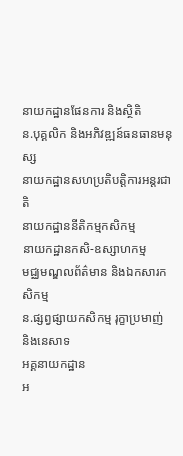នាយកដ្ឋានផែនការ និងស្ថិតិ
ន.បុគ្គលិក និងអភិវឌ្ឍន៍ធនធានមនុស្ស
នាយកដ្ឋានសហប្រតិបត្តិការអន្តរជាតិ
នាយកដ្ឋាននីតិកម្មកសិកម្ម
នាយកដ្ឋានកសិ-ឧស្សាហកម្ម
មជ្ឈមណ្ឌលព័ត៌មាន និងឯកសារកសិកម្ម
ន.ផ្សព្វផ្សាយកសិកម្ម រុក្ខាប្រមាញ់ និងនេសាទ
អគ្គនាយកដ្ឋាន
អ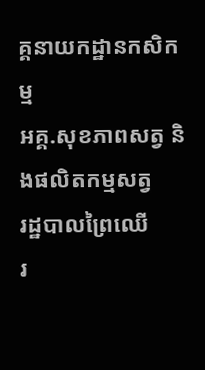គ្គនាយកដ្ឋានកសិកម្ម
អគ្គ.សុខភាពសត្វ និងផលិតកម្មសត្វ
រដ្ឋបាលព្រៃឈើ
រ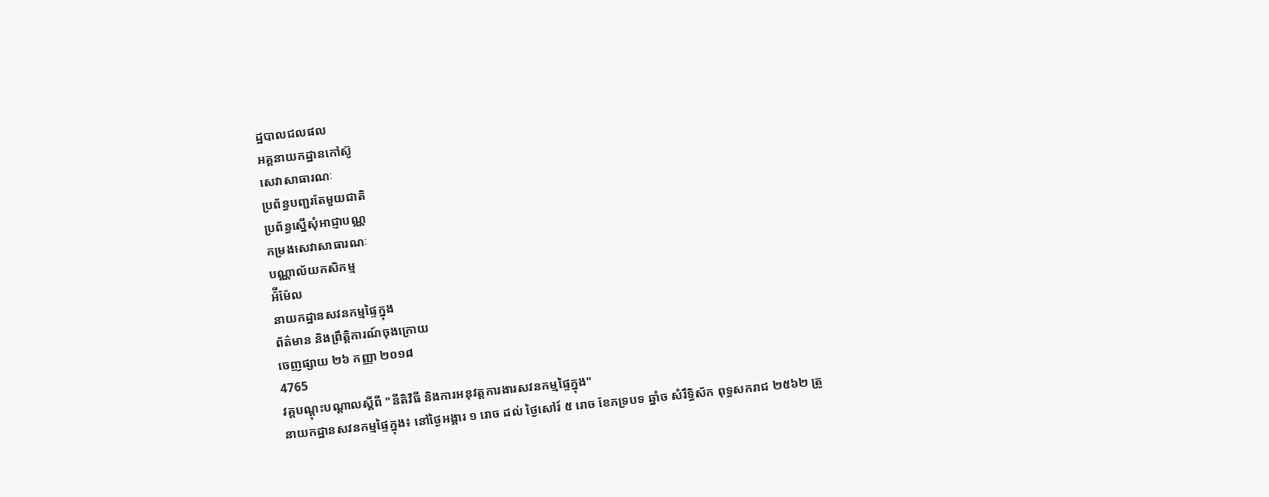ដ្ឋបាលជលផល
អគ្គនាយកដ្ឋានកៅស៊ូ
សេវាសាធារណៈ
ប្រព័ន្ធបញ្ជរតែមួយជាតិ
ប្រព័ន្ធស្នើសុំអាជ្ញាបណ្ណ
កម្រងសេវាសាធារណៈ
បណ្ណាល័យកសិកម្ម
អ៉ីម៉ែល
នាយកដ្ឋានសវនកម្មផ្ទៃក្នុង
ព័ត៌មាន និងព្រឹត្តិការណ៍ចុងក្រោយ
ចេញផ្សាយ ២៦ កញ្ញា ២០១៨
4765
វគ្គបណ្ដុះបណ្តាលស្តីពី "នីតិវិធី និងការអនុវត្តការងារសវនកម្មផ្ទៃក្នុង"
នាយកដ្ឋានសវនកម្មផ្ទៃក្នុង៖ នៅថ្ងៃអង្គារ ១ រោច ដល់ ថ្ងៃសៅរ៍ ៥ រោច ខែភទ្របទ ឆ្នាំច សំរឹទ្ធិស័ក ពុទ្ធសករាជ ២៥៦២ ត្រូ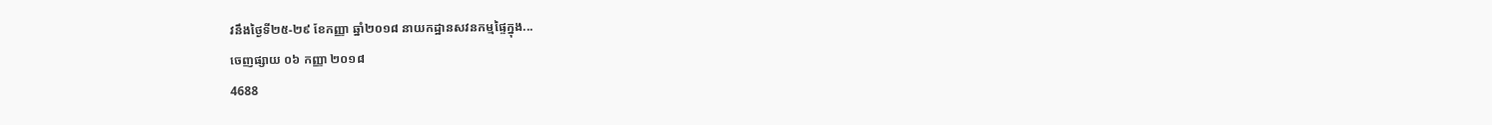វនឹងថ្ងៃទី២៥-២៩ ខែកញ្ញា ឆ្នាំ២០១៨ នាយកដ្ឋានសវនកម្មផ្ទៃក្នុង...
ចេញផ្សាយ ០៦ កញ្ញា ២០១៨
4688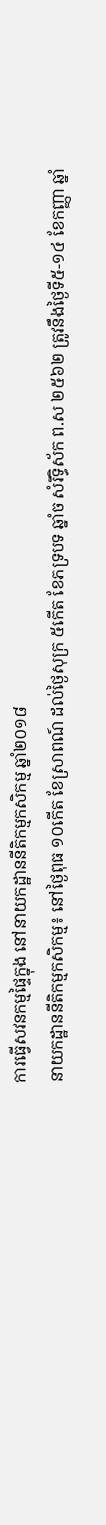ការធ្វើសវនកម្មផ្ទៃក្នុង នៅនាយកដ្ឋាននីតិកម្មកសិកម្ម ឆ្នាំ២០១៨
នាយកដ្ឋាននីតិកម្មកសិកម្ម៖ នៅថ្ងៃពុធ ១០កើត ខែស្រាពណ៍ ដល់ថ្ងៃសុក្រ ៥កើត ខែភទ្របទ ឆ្នាំច សំរឹទ្ធិស័ក ព.ស ២៥៦២ ត្រូវនឹងថ្ងៃទី៥-១៤ ខែកញ្ញា ឆ្នាំ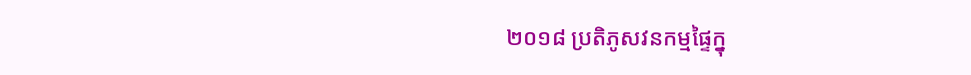២០១៨ ប្រតិភូសវនកម្មផ្ទៃក្នុ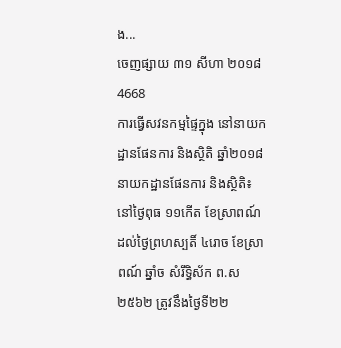ង...
ចេញផ្សាយ ៣១ សីហា ២០១៨
4668
ការធ្វើសវនកម្មផ្ទៃក្នុង នៅនាយកដ្ឋានផែនការ និងស្ថិតិ ឆ្នាំ២០១៨
នាយកដ្ឋានផែនការ និងស្ថិតិ៖ នៅថ្ងៃពុធ ១១កើត ខែស្រាពណ៍ ដល់ថ្ងៃព្រហស្បតិ៍ ៤រោច ខែស្រាពណ៍ ឆ្នាំច សំរឹទ្ធិស័ក ព.ស ២៥៦២ ត្រូវនឹងថ្ងៃទី២២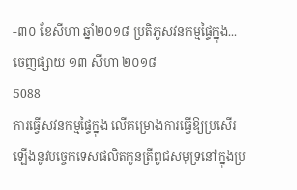-៣០ ខែសីហា ឆ្នាំ២០១៨ ប្រតិភូសវនកម្មផ្ទៃក្នុង...
ចេញផ្សាយ ១៣ សីហា ២០១៨
5088
ការធ្វើសវនកម្មផ្ទៃក្នុង លើគម្រោងការធ្វើឱ្យប្រសើរឡើងនូវបច្ចេកទេសផលិតកូនត្រីពូជសមុទ្រនៅក្នុងប្រ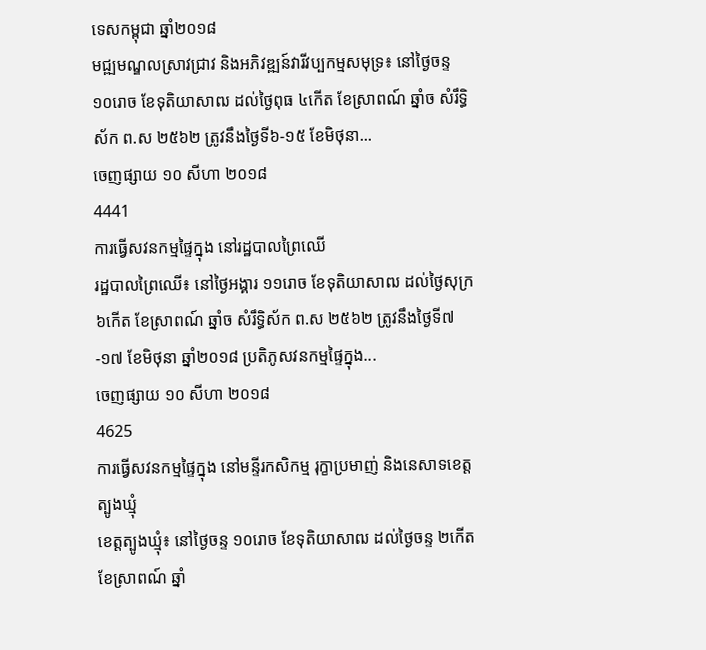ទេសកម្ពុជា ឆ្នាំ២០១៨
មជ្ឍមណ្ឌលស្រាវជ្រាវ និងអភិវឌ្ឍន៍វារីវប្បកម្មសមុទ្រ៖ នៅថ្ងៃចន្ទ ១០រោច ខែទុតិយាសាឍ ដល់ថ្ងៃពុធ ៤កើត ខែស្រាពណ៍ ឆ្នាំច សំរឹទ្ធិស័ក ព.ស ២៥៦២ ត្រូវនឹងថ្ងៃទី៦-១៥ ខែមិថុនា...
ចេញផ្សាយ ១០ សីហា ២០១៨
4441
ការធ្វើសវនកម្មផ្ទៃក្នុង នៅរដ្ឋបាលព្រៃឈើ
រដ្ឋបាលព្រៃឈើ៖ នៅថ្ងៃអង្គារ ១១រោច ខែទុតិយាសាឍ ដល់ថ្ងៃសុក្រ ៦កើត ខែស្រាពណ៍ ឆ្នាំច សំរឹទ្ធិស័ក ព.ស ២៥៦២ ត្រូវនឹងថ្ងៃទី៧-១៧ ខែមិថុនា ឆ្នាំ២០១៨ ប្រតិភូសវនកម្មផ្ទៃក្នុង...
ចេញផ្សាយ ១០ សីហា ២០១៨
4625
ការធ្វើសវនកម្មផ្ទៃក្នុង នៅមន្ទីរកសិកម្ម រុក្ខាប្រមាញ់ និងនេសាទខេត្តត្បូងឃ្មុំ
ខេត្តត្បូងឃ្មុំ៖ នៅថ្ងៃចន្ទ ១០រោច ខែទុតិយាសាឍ ដល់ថ្ងៃចន្ទ ២កើត ខែស្រាពណ៍ ឆ្នាំ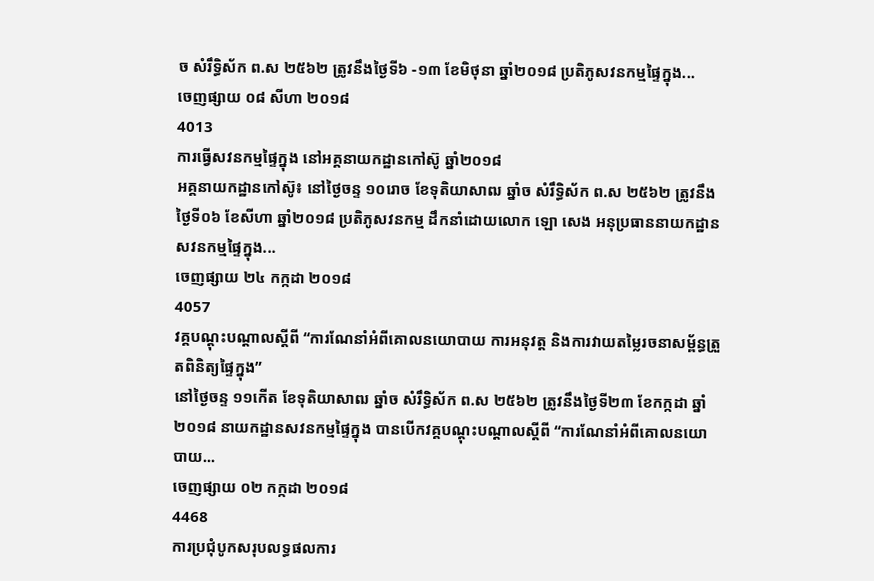ច សំរឹទ្ធិស័ក ព.ស ២៥៦២ ត្រូវនឹងថ្ងៃទី៦ -១៣ ខែមិថុនា ឆ្នាំ២០១៨ ប្រតិភូសវនកម្មផ្ទៃក្នុង...
ចេញផ្សាយ ០៨ សីហា ២០១៨
4013
ការធ្វើសវនកម្មផ្ទៃក្នុង នៅអគ្គនាយកដ្ឋានកៅស៊ូ ឆ្នាំ២០១៨
អគ្គនាយកដ្ឋានកៅស៊ូ៖ នៅថ្ងៃចន្ទ ១០រោច ខែទុតិយាសាឍ ឆ្នាំច សំរឹទ្ធិស័ក ព.ស ២៥៦២ ត្រូវនឹងថ្ងៃទី០៦ ខែសីហា ឆ្នាំ២០១៨ ប្រតិភូសវនកម្ម ដឹកនាំដោយលោក ឡោ សេង អនុប្រធាននាយកដ្ឋានសវនកម្មផ្ទៃក្នុង...
ចេញផ្សាយ ២៤ កក្កដា ២០១៨
4057
វគ្គបណ្តុះបណ្តាលស្តីពី “ការណែនាំអំពីគោលនយោបាយ ការអនុវត្ត និងការវាយតម្លៃរចនាសម្ព័ន្ធត្រួតពិនិត្យផ្ទៃក្នុង”
នៅថ្ងៃចន្ទ ១១កើត ខែទុតិយាសាឍ ឆ្នាំច សំរឹទ្ធិស័ក ព.ស ២៥៦២ ត្រូវនឹងថ្ងៃទី២៣ ខែកក្កដា ឆ្នាំ២០១៨ នាយកដ្ឋានសវនកម្មផ្ទៃក្នុង បានបើកវគ្គបណ្តុះបណ្តាលស្តីពី “ការណែនាំអំពីគោលនយោបាយ...
ចេញផ្សាយ ០២ កក្កដា ២០១៨
4468
ការប្រជុំបូកសរុបលទ្ធផលការ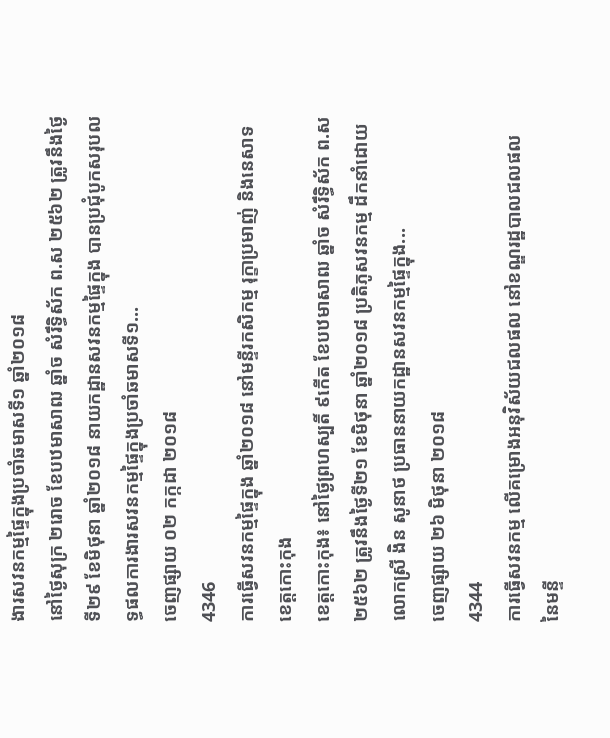ងារសវនកម្មផ្ទៃក្នុងប្រចាំឆមាសទី១ ឆ្នាំ២០១៨
នៅថ្ងៃសុក្រ ២រោច ខែបឋមាសាឍ ឆ្នាំច សំរឹទ្ធិស័ក ព.ស ២៥៦២ ត្រូវនឹងថ្ងៃទី២៩ ខែមិថុនា ឆ្នាំ២០១៨ នាយកដ្ឋានសវនកម្មផ្ទៃក្នុង បានប្រជុំបូកសរុបលទ្ធផលការងារសវនកម្មផ្ទៃក្នុងប្រចាំឆមាសទី១...
ចេញផ្សាយ ០២ កក្កដា ២០១៨
4346
ការធ្វើសវនកម្មផ្ទៃក្នុង ឆ្នាំ២០១៨ នៅមន្ទីរកសិកម្ម រុក្ខាប្រមាញ់ និងនេសាទខេត្តកោះកុង
ខេត្តកោះកុង៖ នៅថ្ងៃព្រហស្បតិ៍ ៩កើត ខែបឋមាសាឍ ឆ្នាំច សំរឹទ្ធិស័ក ព.ស ២៥៦២ ត្រូវនឹងថ្ងៃទី២១ ខែមិថុនា ឆ្នាំ២០១៨ ប្រតិភូសវនកម្ម ដឹកនាំដោយលោកស្រី ងិន សូនាថ ប្រធាននាយកដ្ឋានសវនកម្មផ្ទៃក្នុង...
ចេញផ្សាយ ២៦ មិថុនា ២០១៨
4344
ការធ្វើសវនកម្ម លើគម្រោងអនុវិស័យជលផល នៅខណ្ឌរដ្ឋបាលជលផល នៃមន្ទី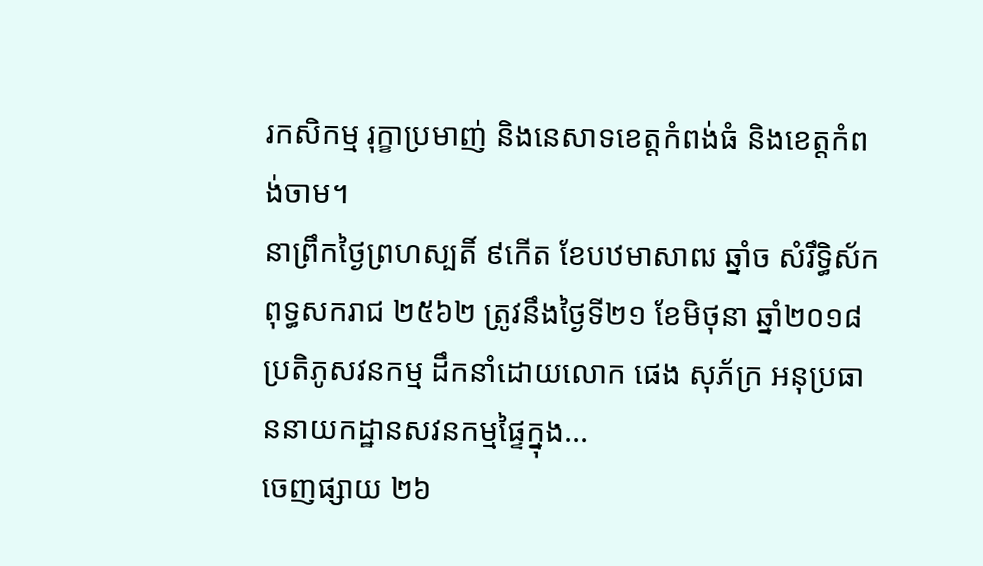រកសិកម្ម រុក្ខាប្រមាញ់ និងនេសាទខេត្តកំពង់ធំ និងខេត្តកំពង់ចាម។
នាព្រឹកថ្ងៃព្រហស្បតិ៍ ៩កើត ខែបឋមាសាឍ ឆ្នាំច សំរឹទ្ធិស័ក ពុទ្ធសករាជ ២៥៦២ ត្រូវនឹងថ្ងៃទី២១ ខែមិថុនា ឆ្នាំ២០១៨ ប្រតិភូសវនកម្ម ដឹកនាំដោយលោក ផេង សុភ័ក្រ អនុប្រធាននាយកដ្ឋានសវនកម្មផ្ទៃក្នុង...
ចេញផ្សាយ ២៦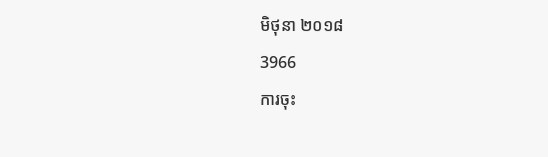មិថុនា ២០១៨
3966
ការចុះ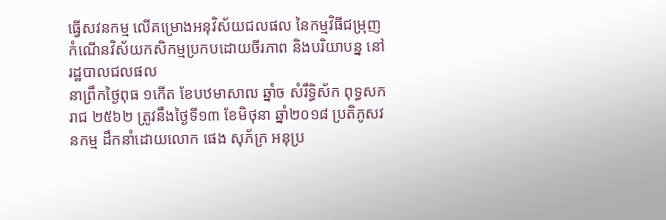ធ្វើសវនកម្ម លើគម្រោងអនុវិស័យជលផល នៃកម្មវិធីជម្រុញកំណើនវិស័យកសិកម្មប្រកបដោយចីរភាព និងបរិយាបន្ន នៅរដ្ឋបាលជលផល
នាព្រឹកថ្ងៃពុធ ១កើត ខែបឋមាសាឍ ឆ្នាំច សំរឹទ្ធិស័ក ពុទ្ធសករាជ ២៥៦២ ត្រូវនឹងថ្ងៃទី១៣ ខែមិថុនា ឆ្នាំ២០១៨ ប្រតិភូសវនកម្ម ដឹកនាំដោយលោក ផេង សុភ័ក្រ អនុប្រ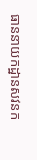ធាននាយកដ្ឋានសវនក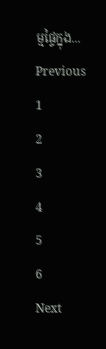ម្មផ្ទៃក្នុង...
Previous
1
2
3
4
5
6
Next